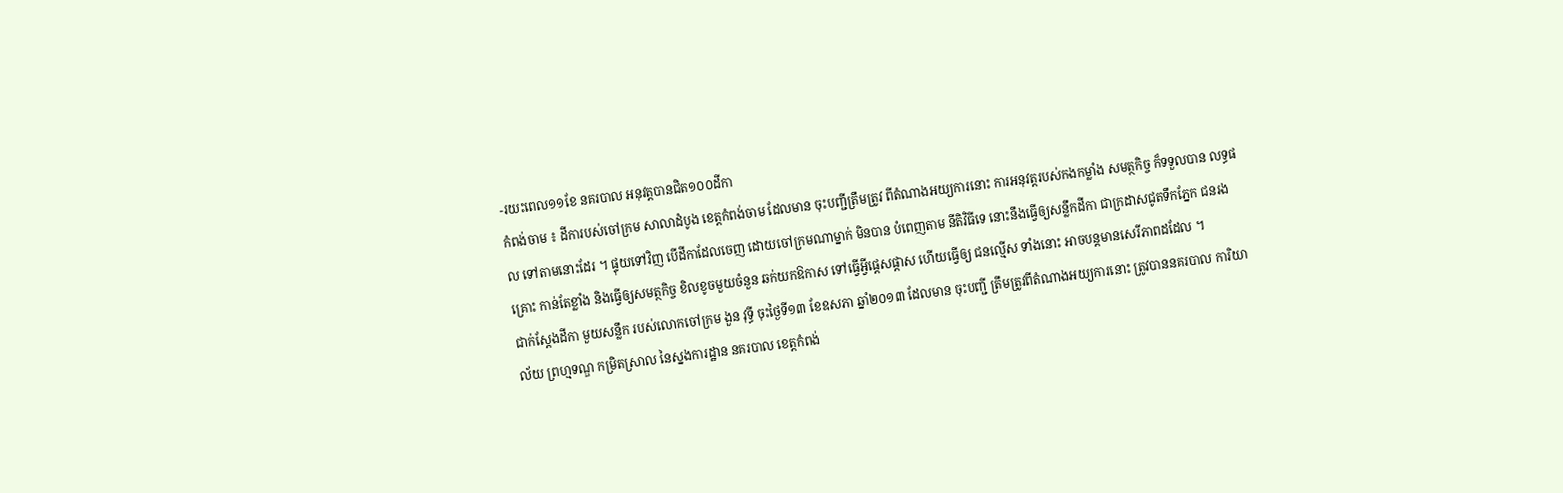-រយះពេល១១ខែ នគរបាល អនុវត្តបានជិត១០០ដីកា
កំពង់ចាម ៖ ដីការបស់ចៅក្រម សាលាដំបូង ខេត្តកំពង់ចាម ដែលមាន ចុះបញ្ជីត្រឹមត្រូវ ពីតំណាងអយ្យការនោះ ការអនុវត្តរបស់កងកម្លាំង សមត្ថកិច្ច ក៏ទទួលបាន លទ្ធផល ទៅតាមនោះដែរ ។ ផ្ទុយទៅវិញ បើដីកាដែលចេញ ដោយចៅក្រមណាម្នាក់ មិនបាន បំពេញតាម នីតិវិធីទេ នោះនឹងធ្វើឲ្យសន្លឹកដីកា ជាក្រដាសជូតទឹកភ្នែក ជនរងគ្រោះ កាន់តែខ្លាំង និងធ្វើឲ្យសមត្ថកិច្ច ខិលខូចមួយចំនួន ឆក់យកឱកាស ទៅធ្វើអ្វីផ្តេសផ្តាស ហើយធ្វើឲ្យ ជនល្មើស ទាំងនោះ អាចបន្តមានសេរីភាពដដែល ។
ជាក់ស្តែងដីកា មួយសន្លឹក របស់លោកចៅក្រម ងួន វុទ្ធី ចុះថ្ងៃទី១៣ ខែឧសភា ឆ្នាំ២០១៣ ដែលមាន ចុះបញ្ជី ត្រឹមត្រូវពីតំណាងអយ្យការនោះ ត្រូវបាននគរបាល ការិយាល័យ ព្រហ្មទណ្ឌ កម្រិតស្រាល នៃស្នងការដ្ឋាន នគរបាល ខេត្តកំពង់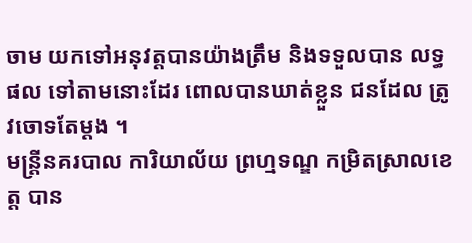ចាម យកទៅអនុវត្តបានយ៉ាងត្រឹម និងទទួលបាន លទ្ធផល ទៅតាមនោះដែរ ពោលបានឃាត់ខ្លួន ជនដែល ត្រូវចោទតែម្តង ។
មន្រ្តីនគរបាល ការិយាល័យ ព្រហ្មទណ្ឌ កម្រិតស្រាលខេត្ត បាន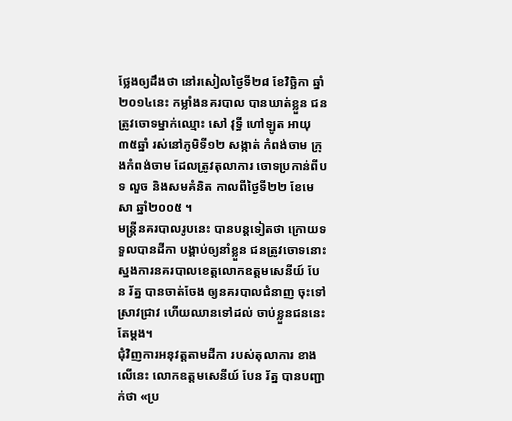ថ្លែងឲ្យដឹងថា នៅរសៀលថ្ងៃទី២៨ ខែវិច្ឆិកា ឆ្នាំ២០១៤នេះ កម្លាំងនគរបាល បានឃាត់ខ្លួន ជនត្រូវចោទម្នាក់ឈ្មោះ សៅ វុទ្ធី ហៅឡូត អាយុ៣៥ឆ្នាំ រស់នៅភូមិទី១២ សង្កាត់ កំពង់ចាម ក្រុងកំពង់ចាម ដែលត្រូវតុលាការ ចោទប្រកាន់ពីបទ លួច និងសមគំនិត កាលពីថ្ងៃទី២២ ខែមេសា ឆ្នាំ២០០៥ ។
មន្រ្តីនគរបាលរូបនេះ បានបន្តទៀតថា ក្រោយទទួលបានដីកា បង្គាប់ឲ្យនាំខ្លួន ជនត្រូវចោទនោះ ស្នងការនគរបាលខេត្តលោកឧត្តមសេនីយ៍ បែន រ័ត្ន បានចាត់ចែង ឲ្យនគរបាលជំនាញ ចុះទៅស្រាវជ្រាវ ហើយឈានទៅដល់ ចាប់ខ្លួនជននេះតែម្តង។
ជុំវិញការអនុវត្តតាមដីកា របស់តុលាការ ខាងលើនេះ លោកឧត្តមសេនីយ៍ បែន រ័ត្ន បានបញ្ជាក់ថា «ប្រ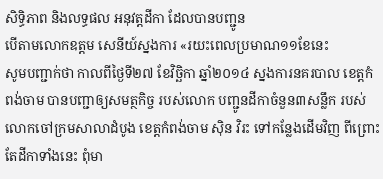សិទ្ធិភាព និងលទ្ធផល អនុវត្តដីកា ដែលបានបញ្ជូន
បើតាមលោកឧត្តម សេនីយ៍ស្នងការ «រយះពេលប្រមាណ១១ខែនេះ
សូមបញ្ជាក់ថា កាលពីថ្ងៃទី២៧ ខែវិច្ឆិកា ឆ្នាំ២០១៤ ស្នងការនគរបាល ខេត្តកំពង់ចាម បានបញ្ជាឲ្យសមត្ថកិច្ច របស់លោក បញ្ជូនដីកាចំនួន៣សន្លឹក របស់លោកចៅក្រមសាលាដំបូង ខេត្តកំពង់ចាម ស៊ិន វិរះ ទៅកន្លែងដើមវិញ ពីព្រោះតែដីកាទាំងនេះ ពុំមា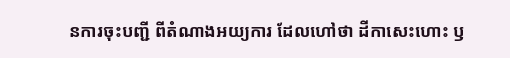នការចុះបញ្ជី ពីតំណាងអយ្យការ ដែលហៅថា ដីកាសេះហោះ ឫ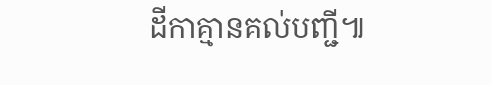ដីកាគ្មានគល់បញ្ជី៕